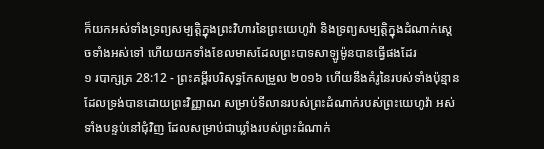ក៏យកអស់ទាំងទ្រព្យសម្បត្តិក្នុងព្រះវិហារនៃព្រះយេហូវ៉ា និងទ្រព្យសម្បត្តិក្នុងដំណាក់ស្តេចទាំងអស់ទៅ ហើយយកទាំងខែលមាសដែលព្រះបាទសាឡូម៉ូនបានធ្វើផងដែរ
១ របាក្សត្រ 28:12 - ព្រះគម្ពីរបរិសុទ្ធកែសម្រួល ២០១៦ ហើយនឹងគំរូនៃរបស់ទាំងប៉ុន្មានដែលទ្រង់បានដោយព្រះវិញ្ញាណ សម្រាប់ទីលានរបស់ព្រះដំណាក់របស់ព្រះយេហូវ៉ា អស់ទាំងបន្ទប់នៅជុំវិញ ដែលសម្រាប់ជាឃ្លាំងរបស់ព្រះដំណាក់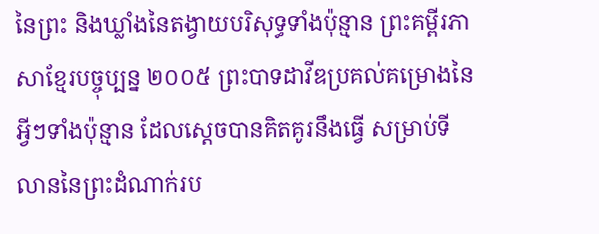នៃព្រះ និងឃ្លាំងនៃតង្វាយបរិសុទ្ធទាំងប៉ុន្មាន ព្រះគម្ពីរភាសាខ្មែរបច្ចុប្បន្ន ២០០៥ ព្រះបាទដាវីឌប្រគល់គម្រោងនៃអ្វីៗទាំងប៉ុន្មាន ដែលស្ដេចបានគិតគូរនឹងធ្វើ សម្រាប់ទីលាននៃព្រះដំណាក់រប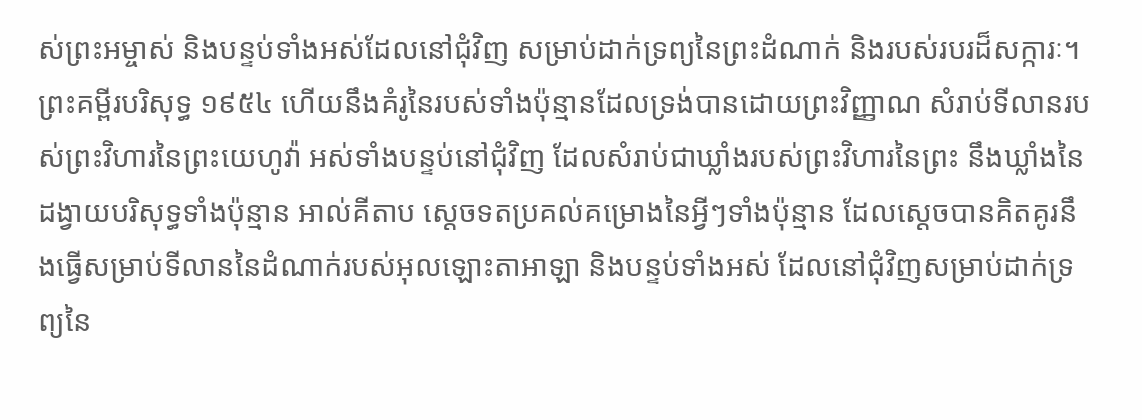ស់ព្រះអម្ចាស់ និងបន្ទប់ទាំងអស់ដែលនៅជុំវិញ សម្រាប់ដាក់ទ្រព្យនៃព្រះដំណាក់ និងរបស់របរដ៏សក្ការៈ។ ព្រះគម្ពីរបរិសុទ្ធ ១៩៥៤ ហើយនឹងគំរូនៃរបស់ទាំងប៉ុន្មានដែលទ្រង់បានដោយព្រះវិញ្ញាណ សំរាប់ទីលានរបស់ព្រះវិហារនៃព្រះយេហូវ៉ា អស់ទាំងបន្ទប់នៅជុំវិញ ដែលសំរាប់ជាឃ្លាំងរបស់ព្រះវិហារនៃព្រះ នឹងឃ្លាំងនៃដង្វាយបរិសុទ្ធទាំងប៉ុន្មាន អាល់គីតាប ស្តេចទតប្រគល់គម្រោងនៃអ្វីៗទាំងប៉ុន្មាន ដែលស្តេចបានគិតគូរនឹងធ្វើសម្រាប់ទីលាននៃដំណាក់របស់អុលឡោះតាអាឡា និងបន្ទប់ទាំងអស់ ដែលនៅជុំវិញសម្រាប់ដាក់ទ្រព្យនៃ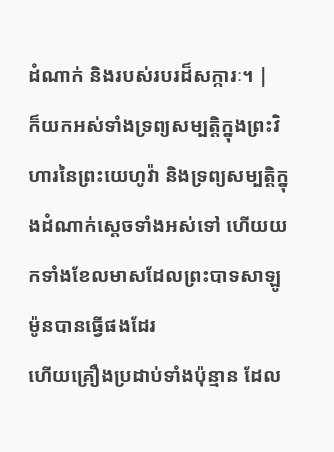ដំណាក់ និងរបស់របរដ៏សក្ការៈ។ |
ក៏យកអស់ទាំងទ្រព្យសម្បត្តិក្នុងព្រះវិហារនៃព្រះយេហូវ៉ា និងទ្រព្យសម្បត្តិក្នុងដំណាក់ស្តេចទាំងអស់ទៅ ហើយយកទាំងខែលមាសដែលព្រះបាទសាឡូម៉ូនបានធ្វើផងដែរ
ហើយគ្រឿងប្រដាប់ទាំងប៉ុន្មាន ដែល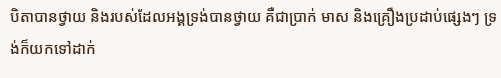បិតាបានថ្វាយ និងរបស់ដែលអង្គទ្រង់បានថ្វាយ គឺជាប្រាក់ មាស និងគ្រឿងប្រដាប់ផ្សេងៗ ទ្រង់ក៏យកទៅដាក់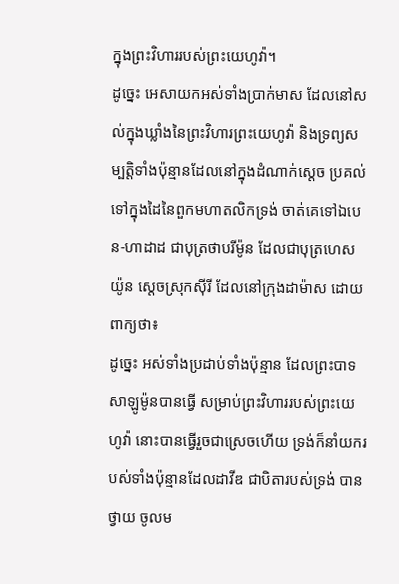ក្នុងព្រះវិហាររបស់ព្រះយេហូវ៉ា។
ដូច្នេះ អេសាយកអស់ទាំងប្រាក់មាស ដែលនៅសល់ក្នុងឃ្លាំងនៃព្រះវិហារព្រះយេហូវ៉ា និងទ្រព្យសម្បត្តិទាំងប៉ុន្មានដែលនៅក្នុងដំណាក់ស្តេច ប្រគល់ទៅក្នុងដៃនៃពួកមហាតលិកទ្រង់ ចាត់គេទៅឯបេន-ហាដាដ ជាបុត្រថាបរីម៉ូន ដែលជាបុត្រហេសយ៉ូន ស្តេចស្រុកស៊ីរី ដែលនៅក្រុងដាម៉ាស ដោយពាក្យថា៖
ដូច្នេះ អស់ទាំងប្រដាប់ទាំងប៉ុន្មាន ដែលព្រះបាទសាឡូម៉ូនបានធ្វើ សម្រាប់ព្រះវិហាររបស់ព្រះយេហូវ៉ា នោះបានធ្វើរួចជាស្រេចហើយ ទ្រង់ក៏នាំយករបស់ទាំងប៉ុន្មានដែលដាវីឌ ជាបិតារបស់ទ្រង់ បានថ្វាយ ចូលម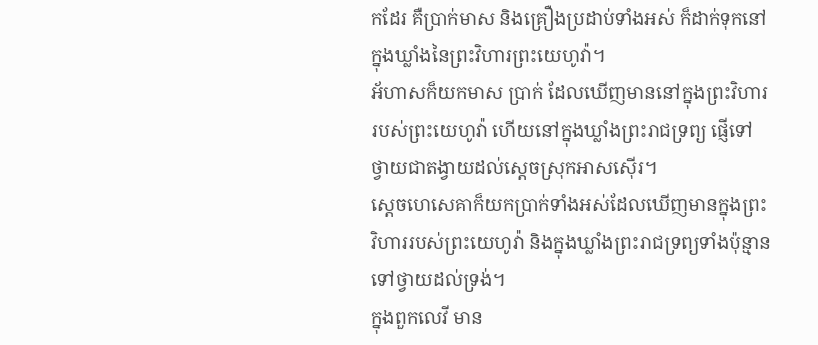កដែរ គឺប្រាក់មាស និងគ្រឿងប្រដាប់ទាំងអស់ ក៏ដាក់ទុកនៅក្នុងឃ្លាំងនៃព្រះវិហារព្រះយេហូវ៉ា។
អ័ហាសក៏យកមាស ប្រាក់ ដែលឃើញមាននៅក្នុងព្រះវិហាររបស់ព្រះយេហូវ៉ា ហើយនៅក្នុងឃ្លាំងព្រះរាជទ្រព្យ ផ្ញើទៅថ្វាយជាតង្វាយដល់ស្តេចស្រុកអាសស៊ើរ។
ស្ដេចហេសេគាក៏យកប្រាក់ទាំងអស់ដែលឃើញមានក្នុងព្រះវិហាររបស់ព្រះយេហូវ៉ា និងក្នុងឃ្លាំងព្រះរាជទ្រព្យទាំងប៉ុន្មាន ទៅថ្វាយដល់ទ្រង់។
ក្នុងពួកលេវី មាន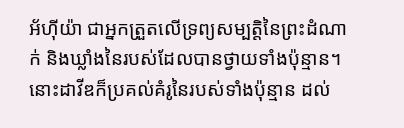អ័ហ៊ីយ៉ា ជាអ្នកត្រួតលើទ្រព្យសម្បត្តិនៃព្រះដំណាក់ និងឃ្លាំងនៃរបស់ដែលបានថ្វាយទាំងប៉ុន្មាន។
នោះដាវីឌក៏ប្រគល់គំរូនៃរបស់ទាំងប៉ុន្មាន ដល់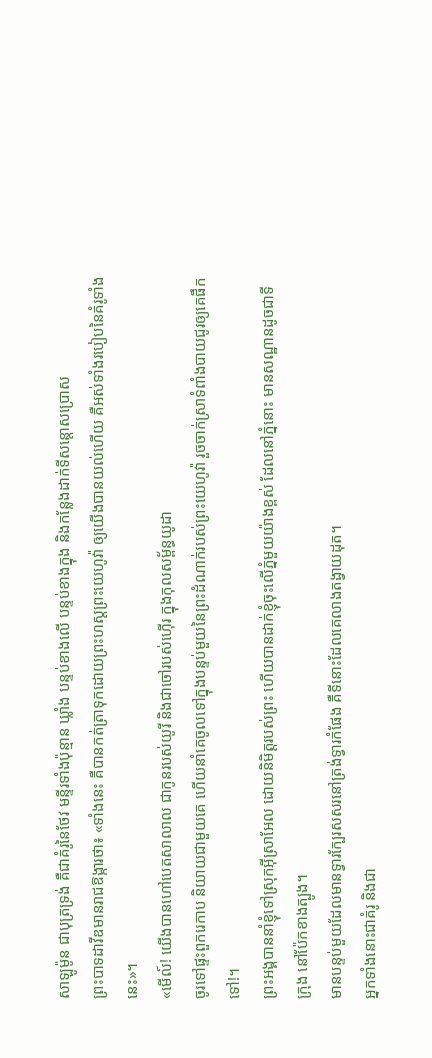សាឡូម៉ូន ជាបុត្រទ្រង់ គឺជាគំរូនៃថែវ មន្ទីរទាំងប៉ុន្មាន ឃ្លាំង បន្ទប់ខាងលើ បន្ទប់ខាងក្នុង និងកន្លែងដាក់ទីសន្តោសប្រោស
ព្រះបាទដាវីឌមានរាជឱង្ការថា៖ «ទាំងនេះ គឺបានកត់ត្រាទុកដោយព្រះហស្តព្រះយេហូវ៉ា ឲ្យយើងបានយល់ហើយ គឺអស់ទាំងរបៀបនៃគំរូទាំងនេះ»។
«មើល៍! យើងបានហៅបេតសាលាល ជាកូនរបស់យូរី និងជាចៅរបស់ហ៊ើរ ក្នុងកុលសម្ព័ន្ធយូដា
ចូរទៅផ្ទះពួករេកាប និយាយជាមួយគេ ហើយនាំគេចូលទៅក្នុងបន្ទប់មួយនៃព្រះដំណាក់របស់ព្រះយេហូវ៉ា រួចចាក់ស្រាទំពាំងបាយជូរឲ្យគេផឹកទៅ!។
ព្រះអង្គបាននាំខ្ញុំទៅស្រុកអ៊ីស្រាអែល ដោយនិមិត្តរបស់ព្រះ ហើយបានដាក់ខ្ញុំចុះលើភ្នំមួយយ៉ាងខ្ពស់ ដែលនៅភ្នំនោះ មានសណ្ឋានដូចជាទីក្រុង នៅប៉ែកខាងត្បូង។
មានបន្ទប់មួយដែលមានទ្វារក្បែរសសរនៅត្រង់ទ្វារកំផែង គឺទីនោះដែលគេលាងតង្វាយដុត។
អ្នកទាំងនោះជាគំរូ និងជា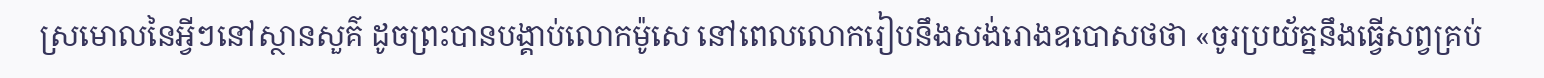ស្រមោលនៃអ្វីៗនៅស្ថានសួគ៌ ដូចព្រះបានបង្គាប់លោកម៉ូសេ នៅពេលលោករៀបនឹងសង់រោងឧបោសថថា «ចូរប្រយ័ត្ននឹងធ្វើសព្វគ្រប់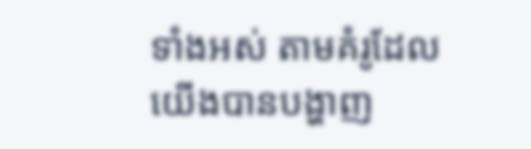ទាំងអស់ តាមគំរូដែលយើងបានបង្ហាញ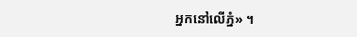អ្នកនៅលើភ្នំ» ។